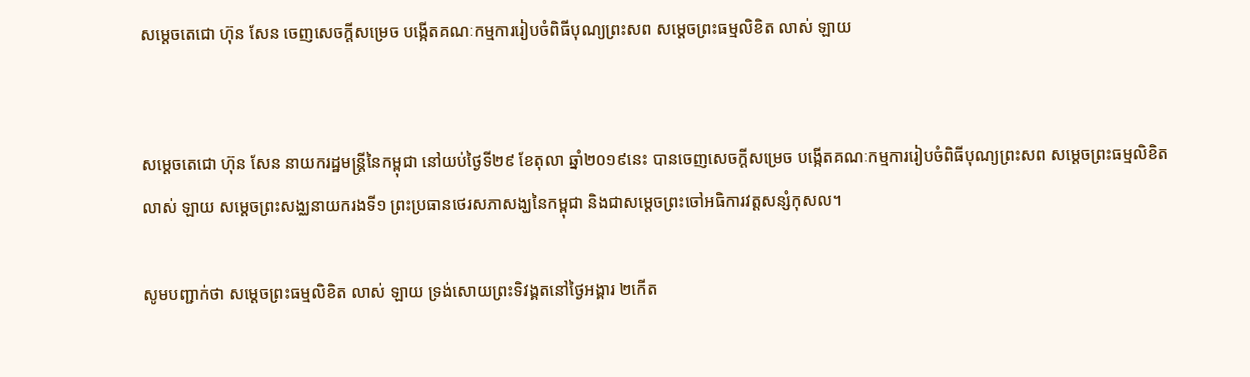សម្តេចតេជោ ហ៊ុន សែន ចេញសេចក្តីសម្រេច បង្កើតគណៈកម្មការរៀបចំពិធីបុណ្យព្រះសព សម្តេចព្រះធម្មលិខិត លាស់ ឡាយ


សម្តេចតេជោ ហ៊ុន សែន នាយករដ្ឋមន្ត្រីនៃកម្ពុជា នៅយប់ថ្ងៃទី២៩ ខែតុលា ឆ្នាំ២០១៩នេះ បានចេញសេចក្តីសម្រេច បង្កើតគណៈកម្មការរៀបចំពិធីបុណ្យព្រះសព សម្តេចព្រះធម្មលិខិត លាស់ ឡាយ សម្តេចព្រះសង្ឈនាយករងទី១ ព្រះប្រធានថេរសភាសង្ឃនៃកម្ពុជា និងជាសម្តេចព្រះចៅអធិការវត្តសន្សំកុសល។

សូមបញ្ជាក់ថា សម្តេចព្រះធម្មលិខិត លាស់ ឡាយ ទ្រង់សោយព្រះទិវង្គតនៅថ្ងៃអង្គារ ២កើត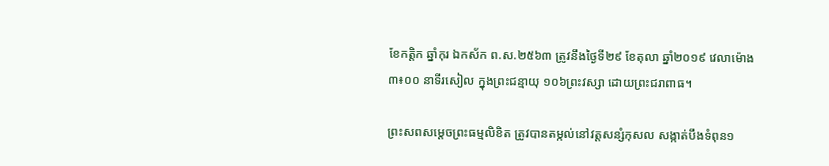ខែកត្តិក ឆ្នាំកុរ ឯកស័ក ព.ស.២៥៦៣ ត្រូវនឹងថ្ងៃទី២៩ ខែតុលា ឆ្នាំ២០១៩ វេលាម៉ោង ៣៖០០ នាទីរសៀល ក្នុងព្រះជន្មាយុ ១០៦ព្រះវស្សា ដោយព្រះជរាពាធ។

ព្រះសពសម្តេចព្រះធម្មលិខិត ត្រូវបានតម្កល់នៅវត្តសន្សំកុសល សង្កាត់បឹងទំពុន១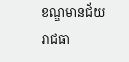ខណ្ឌមានជ័យ រាជធា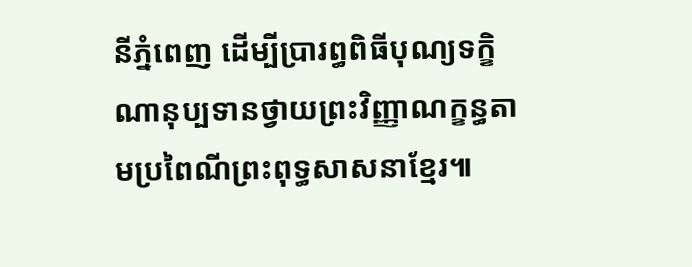នីភ្នំពេញ ដើម្បីប្រារព្ធពិធីបុណ្យទក្ខិណានុប្បទានថ្វាយព្រះវិញ្ញាណក្ខន្ធតាមប្រពៃណីព្រះពុទ្ធសាសនាខ្មែរ៕